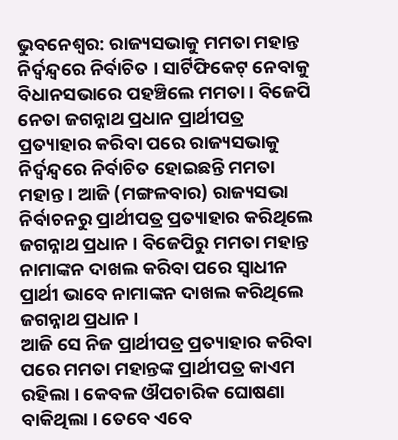ଭୁବନେଶ୍ୱର: ରାଜ୍ୟସଭାକୁ ମମତା ମହାନ୍ତ ନିର୍ଦ୍ୱନ୍ଦ୍ୱରେ ନିର୍ବାଚିତ । ସାର୍ଟିଫିକେଟ୍ ନେବାକୁ ବିଧାନସଭାରେ ପହଞ୍ଚିଲେ ମମତା । ବିଜେପି ନେତା ଜଗନ୍ନାଥ ପ୍ରଧାନ ପ୍ରାର୍ଥୀପତ୍ର ପ୍ରତ୍ୟାହାର କରିବା ପରେ ରାଜ୍ୟସଭାକୁ ନିର୍ଦ୍ୱନ୍ଦ୍ୱରେ ନିର୍ବାଚିତ ହୋଇଛନ୍ତି ମମତା ମହାନ୍ତ । ଆଜି (ମଙ୍ଗଳବାର) ରାଜ୍ୟସଭା ନିର୍ବାଚନରୁ ପ୍ରାର୍ଥୀପତ୍ର ପ୍ରତ୍ୟାହାର କରିଥିଲେ ଜଗନ୍ନାଥ ପ୍ରଧାନ । ବିଜେପିରୁ ମମତା ମହାନ୍ତ ନାମାଙ୍କନ ଦାଖଲ କରିବା ପରେ ସ୍ୱାଧୀନ ପ୍ରାର୍ଥୀ ଭାବେ ନାମାଙ୍କନ ଦାଖଲ କରିଥିଲେ ଜଗନ୍ନାଥ ପ୍ରଧାନ ।
ଆଜି ସେ ନିଜ ପ୍ରାର୍ଥୀପତ୍ର ପ୍ରତ୍ୟାହାର କରିବା ପରେ ମମତା ମହାନ୍ତଙ୍କ ପ୍ରାର୍ଥୀପତ୍ର କାଏମ ରହିଲା । କେବଳ ଔପଚାରିକ ଘୋଷଣା ବାକିଥିଲା । ତେବେ ଏବେ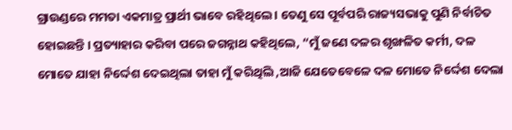ଗ୍ରାଉଣ୍ଡରେ ମମତା ଏକମାତ୍ର ପ୍ରାର୍ଥୀ ଭାବେ ରହିଥିଲେ । ତେଣୁ ସେ ପୂର୍ବପରି ରାଜ୍ୟସଭାକୁ ପୁଣି ନିର୍ବାଚିତ ହୋଇଛନ୍ତି । ପ୍ରତ୍ୟାହାର କରିବା ପରେ ଜଗନ୍ନାଥ କହିଥିଲେ, “ମୁଁ ଜଣେ ଦଳର ଶୃଙ୍ଖଳିତ କର୍ମୀ, ଦଳ ମୋତେ ଯାହା ନିର୍ଦ୍ଦେଶ ଦେଇଥିଲା ତାହା ମୁଁ କରିଥିଲି ,ଆଜି ଯେତେବେଳେ ଦଳ ମୋତେ ନିର୍ଦ୍ଦେଶ ଦେଲା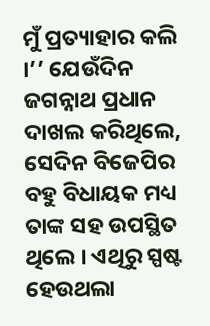ମୁଁ ପ୍ରତ୍ୟାହାର କଲି ।’’ ଯେଉଁଦିନ ଜଗନ୍ନାଥ ପ୍ରଧାନ ଦାଖଲ କରିଥିଲେ, ସେଦିନ ବିଜେପିର ବହୁ ବିଧାୟକ ମଧ୍ୟ ତାଙ୍କ ସହ ଉପସ୍ଥିତ ଥିଲେ । ଏଥିରୁ ସ୍ପଷ୍ଟ ହେଉଥଲା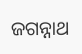ଜଗନ୍ନାଥ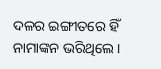ଦଳର ଇଙ୍ଗୀତରେ ହିଁ ନାମାଙ୍କନ ଭରିଥିଲେ ।